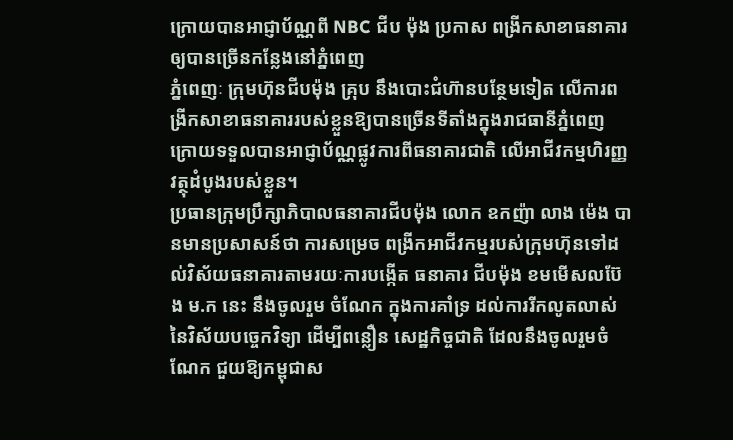ក្រោយបានអាជ្ញាប័ណ្ណពី NBC ជីប ម៉ុង ប្រកាស ពង្រីកសាខាធនាគារ ឲ្យបានច្រើនកន្លែងនៅភ្នំពេញ
ភ្នំពេញៈ ក្រុមហ៊ុនជីបម៉ុង គ្រុប នឹងបោះជំហ៊ានបន្ថែមទៀត លើការពង្រីកសាខាធនាគាររបស់ខ្លួនឱ្យបានច្រើនទីតាំងក្នុងរាជធានីភ្នំពេញ ក្រោយទទួលបានអាជ្ញាប័ណ្ណផ្លូវការពីធនាគារជាតិ លើអាជីវកម្មហិរញ្ញវត្ថុដំបូងរបស់ខ្លួន។
ប្រធានក្រុមប្រឹក្សាភិបាលធនាគារជីបម៉ុង លោក ឧកញ៉ា លាង ម៉េង បានមានប្រសាសន៍ថា ការសម្រេច ពង្រីកអាជីវកម្មរបស់ក្រុមហ៊ុនទៅដល់វិស័យធនាគារតាមរយៈការបង្កើត ធនាគារ ជីបម៉ុង ខមមើសលប៊ែង ម.ក នេះ នឹងចូលរួម ចំណែក ក្នុងការគាំទ្រ ដល់ការរីកលូតលាស់ នៃវិស័យបច្ចេកវិទ្យា ដើម្បីពន្លឿន សេដ្ឋកិច្ចជាតិ ដែលនឹងចូលរួមចំណែក ជួយឱ្យកម្ពុជាស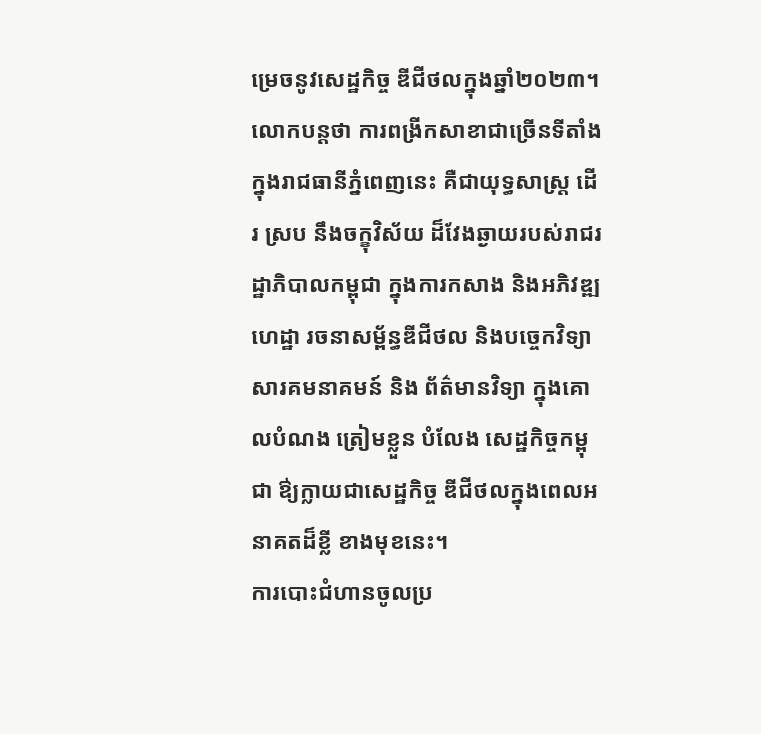ម្រេចនូវសេដ្ឋកិច្ច ឌីជីថលក្នុងឆ្នាំ២០២៣។
លោកបន្តថា ការពង្រីកសាខាជាច្រើនទីតាំងក្នុងរាជធានីភ្នំពេញនេះ គឺជាយុទ្ធសាស្ត្រ ដើរ ស្រប នឹងចក្ខុវិស័យ ដ៏វែងឆ្ងាយរបស់រាជរដ្ឋាភិបាលកម្ពុជា ក្នុងការកសាង និងអភិវឌ្ឍហេដ្ឋា រចនាសម្ព័ន្ធឌីជីថល និងបច្ចេកវិទ្យា សារគមនាគមន៍ និង ព័ត៌មានវិទ្យា ក្នុងគោលបំណង ត្រៀមខ្លួន បំលែង សេដ្ឋកិច្ចកម្ពុជា ឳ្យក្លាយជាសេដ្ឋកិច្ច ឌីជីថលក្នុងពេលអនាគតដ៏ខ្លី ខាងមុខនេះ។
ការបោះជំហានចូលប្រ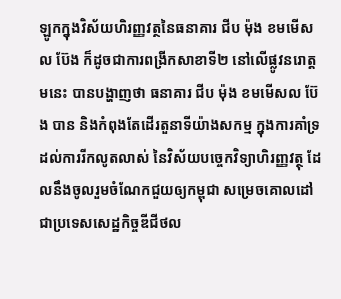ឡូកក្នុងវិស័យហិរញ្ញវត្ថនៃធនាគារ ជីប ម៉ុង ខមមើសល ប៊ែង ក៏ដូចជាការពង្រីកសាខាទី២ នៅលើផ្លូវនរោត្តមនេះ បានបង្ហាញថា ធនាគារ ជីប ម៉ុង ខមមើសល ប៊ែង បាន និងកំពុងតែដើរតួនាទីយ៉ាងសកម្ម ក្នុងការគាំទ្រដល់ការរីកលូតលាស់ នៃវិស័យបច្ចេកវិទ្យាហិរញ្ញវត្ថុ ដែលនឹងចូលរួមចំណែកជួយឲ្យកម្ពុជា សម្រេចគោលដៅជាប្រទេសសេដ្ឋកិច្ចឌីជីថល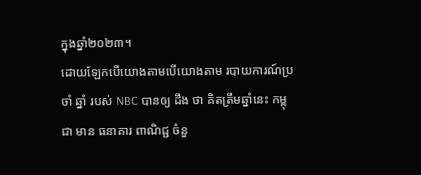ក្នុងឆ្នាំ២០២៣។
ដោយឡែកបើយោងតាមបើយោងតាម របាយការណ៍ប្រចាំ ឆ្នាំ របស់ NBC បានឲ្យ ដឹង ថា គិតត្រឹមឆ្នាំនេះ កម្ពុជា មាន ធនាគារ ពាណិជ្ជ ចំនួ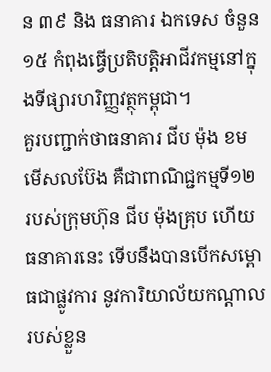ន ៣៩ និង ធនាគារ ឯកទេស ចំនួន ១៥ កំពុងធ្វើប្រតិបត្តិអាជីវកម្មនៅក្នុងទីផ្សារហរិញ្ញវត្ថុកម្ពុជា។
គួរបញ្ជាក់ថាធនាគារ ជីប ម៉ុង ខមមើសលប៊ែង គឺជាពាណិជ្ជកម្មទី១២ របស់ក្រុមហ៊ុន ជីប ម៉ុងគ្រុប ហើយធនាគារនេះ ទើបនឹងបានបើកសម្ពោធជាផ្លូវការ នូវការិយាល័យកណ្តាលរបស់ខ្លួន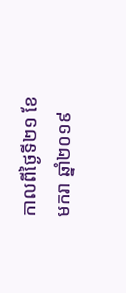កាលពីថ្ងៃទី២១ ខែមករា ឆ្នាំ២០១៩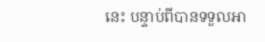នេះ បន្ទាប់ពីបានទទួលអា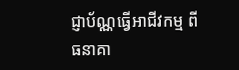ជ្ញាប័ណ្ណធ្វើអាជីវកម្ម ពីធនាគា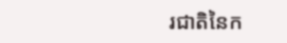រជាតិនៃក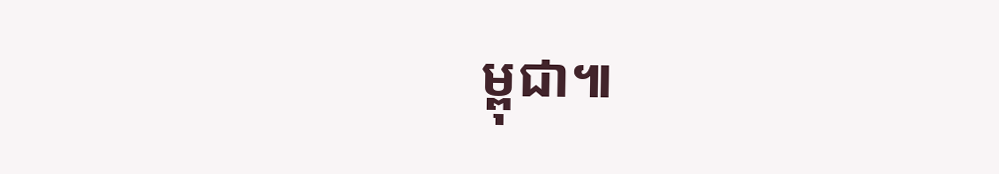ម្ពុជា៕